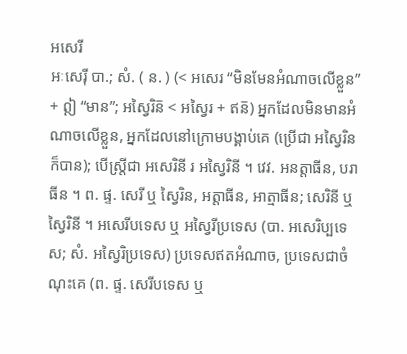អសេរី
អៈសេរ៉ី បា.; សំ. ( ន. ) (< អសេរ “មិនមែនអំណាចលើខ្លួន” + ឦ “មាន”; អស្វៃរិន៑ < អស្វៃរ + ឥន៑) អ្នកដែលមិនមានអំណាចលើខ្លួន, អ្នកដែលនៅក្រោមបង្គាប់គេ (ប្រើជា អស្វៃរិន ក៏បាន); បើស្ត្រីជា អសេរិនី រ អស្វៃរិនី ។ វេវ. អនត្តាធីន, បរាធីន ។ ព. ផ្ទ. សេរី ឬ ស្វៃរិន, អត្តាធីន, អាត្មាធីន; សេរិនី ឬ ស្វៃរិនី ។ អសេរីបទេស ឬ អស្វៃរីប្រទេស (បា. អសេរិប្បទេស; សំ. អស្វៃរិប្រទេស) ប្រទេសឥតអំណាច, ប្រទេសជាចំណុះគេ (ព. ផ្ទ. សេរីបទេស ឬ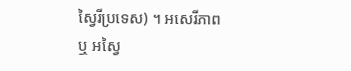ស្វៃរីប្រទេស) ។ អសេរីភាព ឬ អស្វៃ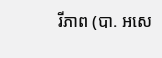រីភាព (បា. អសេ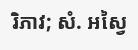រិភាវ; សំ. អស្វៃ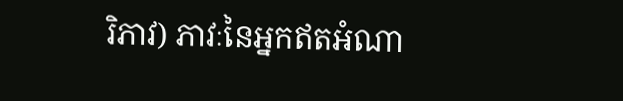រិភាវ) ភាវៈនៃអ្នកឥតអំណា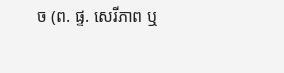ច (ព. ផ្ទ. សេរីភាព ឬ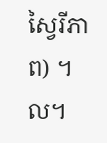ស្វៃរីភាព) ។ល។